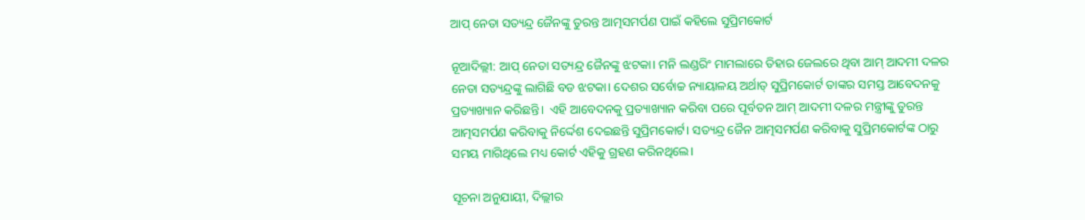ଆପ୍ ନେତା ସତ୍ୟନ୍ଦ୍ର ଜୈନଙ୍କୁ ତୁରନ୍ତ ଆତ୍ମସମର୍ପଣ ପାଇଁ କହିଲେ ସୁପ୍ରିମକୋର୍ଟ

ନୂଆଦିଲ୍ଲୀ: ଆପ୍ ନେତା ସତ୍ୟନ୍ଦ୍ର ଜୈନଙ୍କୁ ଝଟକା। ମନି ଲଣ୍ଡରିଂ ମାମଲାରେ ତିହାର ଜେଲରେ ଥିବା ଆମ୍ ଆଦମୀ ଦଳର ନେତା ସତ୍ୟନ୍ଦ୍ରଙ୍କୁ ଲାଗିଛି ବଡ ଝଟକା। ଦେଶର ସର୍ବୋଚ୍ଚ ନ୍ୟାୟାଳୟ ଅର୍ଥାତ୍ ସୁପ୍ରିମକୋର୍ଟ ତାଙ୍କର ସମସ୍ତ ଆବେଦନକୁ ପ୍ରତ୍ୟାଖ୍ୟାନ କରିଛନ୍ତି।  ଏହି ଆବେଦନକୁ ପ୍ରତ୍ୟାଖ୍ୟାନ କରିବା ପରେ ପୂର୍ବତନ ଆମ୍ ଆଦମୀ ଦଳର ମନ୍ତ୍ରୀଙ୍କୁ ତୁରନ୍ତ ଆତ୍ମସମର୍ପଣ କରିବାକୁ ନିର୍ଦ୍ଦେଶ ଦେଇଛନ୍ତି ସୁପ୍ରିମକୋର୍ଟ। ସତ୍ୟନ୍ଦ୍ର ଜୈନ ଆତ୍ମସମର୍ପଣ କରିବାକୁ ସୁପ୍ରିମକୋର୍ଟଙ୍କ ଠାରୁ ସମୟ ମାଗିଥିଲେ ମଧ୍ୟ କୋର୍ଟ ଏହିକୁ ଗ୍ରହଣ କରିନଥିଲେ।

ସୂଚନା ଅନୁଯାୟୀ, ଦିଲ୍ଲୀର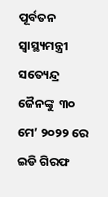ପୂର୍ବତନ ସ୍ୱାସ୍ଥ୍ୟମନ୍ତ୍ରୀ ସତ୍ୟେନ୍ଦ୍ର ଜୈନଙ୍କୁ  ୩୦ ମେ’ ୨୦୨୨ ରେ ଇଡି ଗିରଫ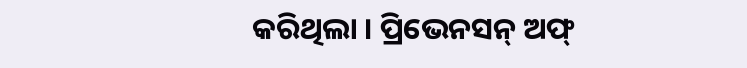କରିଥିଲା । ପ୍ରିଭେନସନ୍ ଅଫ୍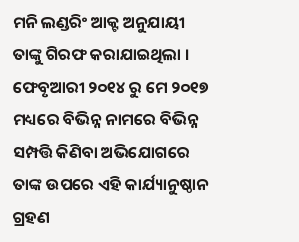ମନି ଲଣ୍ଡରିଂ ଆକ୍ଟ ଅନୁଯାୟୀ ତାଙ୍କୁ ଗିରଫ କରାଯାଇଥିଲା । ଫେବୃଆରୀ ୨୦୧୪ ରୁ ମେ ୨୦୧୭ ମଧ୍ୟରେ ବିଭିନ୍ନ ନାମରେ ବିଭିନ୍ନ ସମ୍ପତ୍ତି କିଣିବା ଅଭିଯୋଗରେ ତାଙ୍କ ଉପରେ ଏହି କାର୍ଯ୍ୟାନୁଷ୍ଠାନ ଗ୍ରହଣ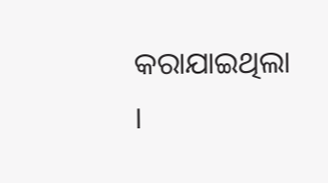କରାଯାଇଥିଲା ।